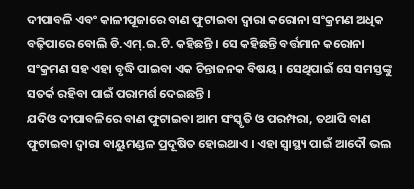ଦୀପାବଳି ଏବଂ କାଳୀପୂଜାରେ ବାଣ ଫୁଟାଇବା ଦ୍ୱାରା କରୋନା ସଂକ୍ରମଣ ଅଧିକ ବଢ଼ିପାରେ ବୋଲି ଡି.ଏମ୍.ଇ.ଟି. କହିଛନ୍ତି । ସେ କହିଛନ୍ତି ବର୍ତ୍ତମାନ କରୋନା ସଂକ୍ରମଣ ସହ ଏହା ବୃଦ୍ଧି ପାଇବା ଏକ ଚିନ୍ତାଜନକ ବିଷୟ । ସେଥିପାଇଁ ସେ ସମସ୍ତଙ୍କୁ ସତର୍କ ରହିବା ପାଇଁ ପରାମର୍ଶ ଦେଇଛନ୍ତି ।
ଯଦିଓ ଦୀପାବଳିରେ ବାଣ ଫୁଟାଇବା ଆମ ସଂସ୍କୃତି ଓ ପରମ୍ପରା, ତଥାପି ବାଣ ଫୁଟାଇବା ଦ୍ୱାରା ବାୟୁମଣ୍ଡଳ ପ୍ରଦୂଷିତ ହୋଇଥାଏ । ଏହା ସ୍ୱାସ୍ଥ୍ୟ ପାଇଁ ଆଦୌ ଭଲ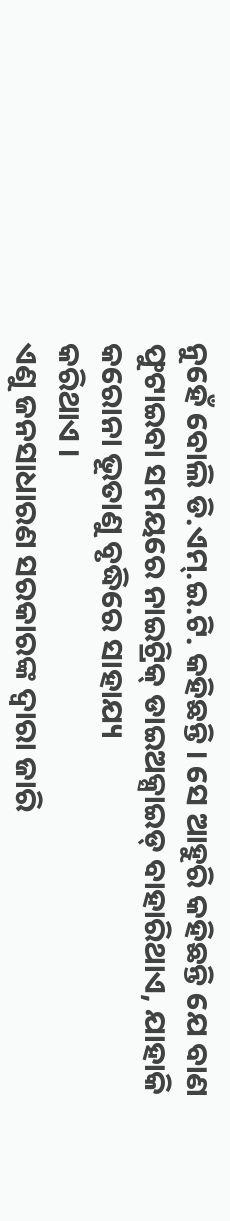ନୁହେଁ ବୋଲି ଡି.ଏମ୍.ଇ.ଟି. କହିଛନ୍ତି । ସେ ଆହୁରି କହିଛନ୍ତି ଯେ ବାଣ ଫୁଟାଇବା ସମୟରେ ନାଇଟ୍ରିକ୍ ଡାଇଅକ୍ସାଇଡ୍ ବାହାରିଥାଏ, ଯାହାକି କରୋନା ଭୂତାଣୁ ବୃଦ୍ଧିରେ ସାହାଯ୍ୟ
କରିଥାଏ ।
ଏଣୁ ଜନସାଧାରଣ ସରକାରଙ୍କ ଦ୍ୱାରା ଜାରି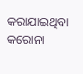କରାଯାଇଥିବା କରୋନା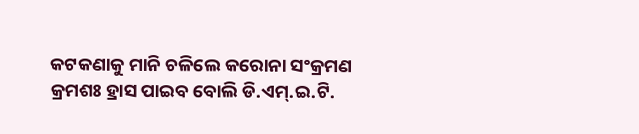କଟକଣାକୁ ମାନି ଚଳିଲେ କରୋନା ସଂକ୍ରମଣ କ୍ରମଶଃ ହ୍ରାସ ପାଇବ ବୋଲି ଡି.ଏମ୍.ଇ.ଟି.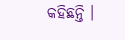କହିଛନ୍ତି ।